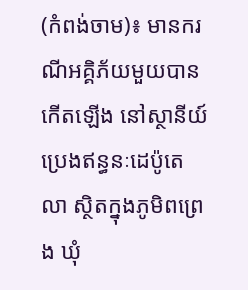(កំពង់ចាម)៖ មានករណីអគ្គិភ័យមួយបានកើតឡើង នៅស្ថានីយ៍ប្រេងឥន្ធនៈដេប៉ូតេលា ស្ថិតក្នុងភូមិពព្រេង ឃុំ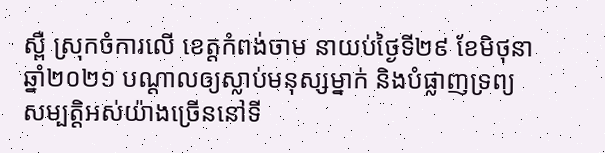ស្ពឺ ស្រុកចំការលើ ខេត្តកំពង់ចាម នាយប់ថ្ងៃទី២៩ ខែមិថុនា ឆ្នាំ២០២១ បណ្ដាលឲ្យស្លាប់មនុស្សម្នាក់ និងបំផ្លាញទ្រព្យសម្បត្តិអស់យ៉ាងច្រើននៅទី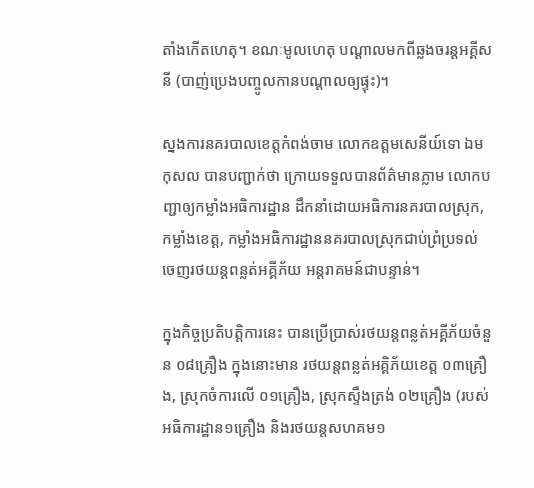តាំងកើតហេតុ។ ខណៈមូលហេតុ បណ្ដាលមកពីឆ្លងចរន្តអគ្គីសនី (បាញ់ប្រេងបញ្ចូលកានបណ្តាលឲ្យផ្ទុះ)។

ស្នងការនគរបាលខេត្តកំពង់ចាម លោកឧត្តមសេនីយ៍ទោ ឯម កុសល បានបញ្ជាក់ថា ក្រោយទទួលបានព័ត៌មានភ្លាម លោកបញ្ជាឲ្យកម្លាំងអធិការដ្ឋាន ដឹកនាំដោយអធិការនគរបាលស្រុក, កម្លាំងខេត្ត, កម្លាំងអធិការដ្ឋាននគរបាលស្រុកជាប់ព្រំប្រទល់ ចេញរថយន្ដពន្លត់អគ្គីភ័យ អន្ដរាគមន៍ជាបន្ទាន់។

ក្នុងកិច្ចប្រតិបត្តិការនេះ បានប្រើប្រាស់រថយន្តពន្លត់អគ្គីភ័យចំនួន ០៨គ្រឿង ក្នុងនោះមាន រថយន្តពន្លត់អគ្គិភ័យខេត្ត ០៣គ្រឿង, ស្រុកចំការលើ ០១គ្រឿង, ស្រុកស្ទឹងត្រង់ ០២គ្រឿង (របស់អធិការដ្ឋាន១គ្រឿង និងរថយន្តសហគម១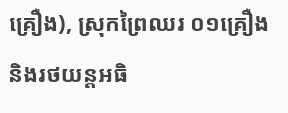គ្រឿង), ស្រុកព្រៃឈរ ០១គ្រឿង និងរថយន្តអធិ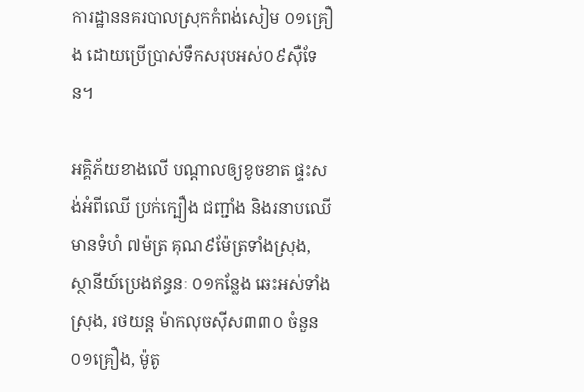ការដ្ឋាននគរបាលស្រុកកំពង់សៀម ០១គ្រឿង ដោយប្រើប្រាស់ទឹកសរុបអស់០៩ស៊ឺទែន។

អគ្គិភ័យខាងលើ បណ្ដាលឲ្យខូចខាត ផ្ទះសង់អំពីឈើ ប្រក់ក្បឿង ជញ្ជាំង និងរនាបឈើ មានទំហំ ៧ម៉ត្រ គុណ៩ម៉ែត្រទាំងស្រុង, ស្ថានីយ៍ប្រេងឥន្ធនៈ ០១កន្លែង ឆេះអស់ទាំងស្រុង, រថយន្ត ម៉ាកលុចស៊ីស៣៣០ ចំនួន០១គ្រឿង, ម៉ូតូ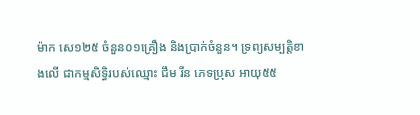ម៉ាក សេ១២៥ ចំនួន០១គ្រឿង និងប្រាក់ចំនួន។ ទ្រព្យសម្បត្តិខាងលើ ជាកម្មសិទ្ធិរបស់ឈ្មោះ ជឹម រីន ភេទប្រុស អាយុ៥៥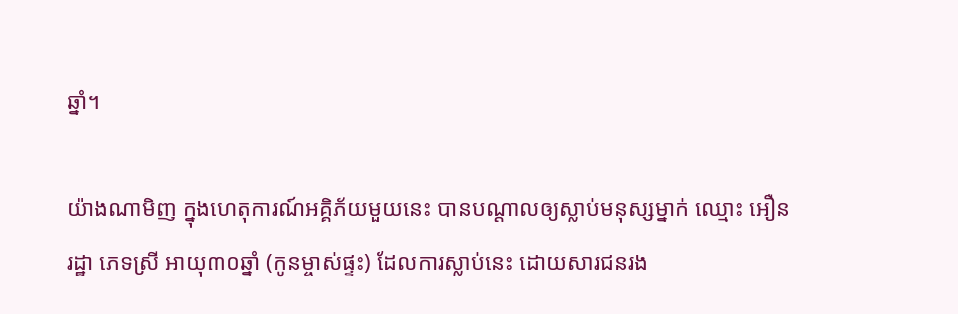ឆ្នាំ។

យ៉ាងណាមិញ ក្នុងហេតុការណ៍អគ្គិភ័យមួយនេះ បានបណ្ដាលឲ្យស្លាប់មនុស្សម្នាក់ ឈ្មោះ អឿន រដ្ឋា ភេទស្រី អាយុ៣០ឆ្នាំ (កូនម្ចាស់ផ្ទះ) ដែលការស្លាប់នេះ ដោយសារជនរង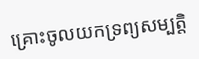គ្រោះចូលយកទ្រព្យសម្បត្តិ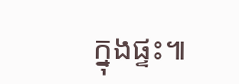ក្នុងផ្ទះ៕